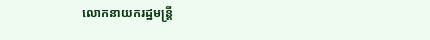លោកនាយករដ្ឋមន្ត្រី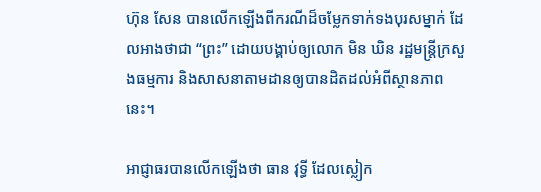ហ៊ុន សែន បានលើកឡើងពីករណីដ៏ចម្លែកទាក់ទងបុរសម្នាក់ ដែលអាងថាជា “ព្រះ” ដោយបង្គាប់ឲ្យលោក មិន ឃិន រដ្ឋមន្ត្រីក្រសួងធម្មការ និងសាសនាតាមដានឲ្យបានដិតដល់អំពីស្ថានភាពនេះ។

អាជ្ញាធរបានលើកឡើងថា ធាន វុទ្ធី ដែលស្លៀក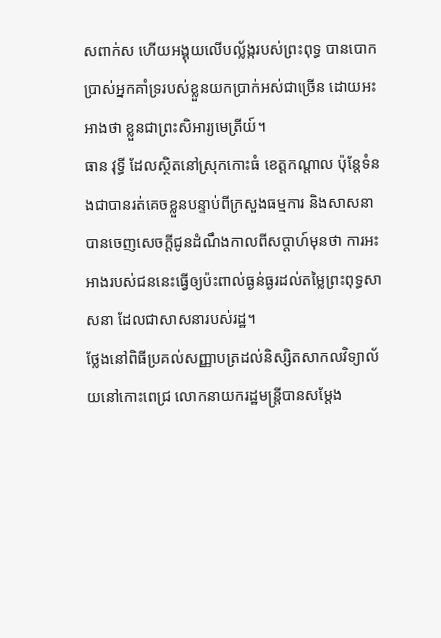សពាក់ស ហើយអង្គុយលើបល្ល័ង្ករបស់ព្រះពុទ្ធ បានបោកប្រាស់អ្នកគាំទ្ររបស់ខ្លួនយកប្រាក់អស់ជាច្រើន ដោយអះអាងថា ខ្លួនជាព្រះសិអារ្យមេត្រីយ៍។
ធាន វុទ្ធី ដែលស្ថិតនៅស្រុកកោះធំ ខេត្តកណ្ដាល ប៉ុន្តែទំនងជាបានរត់គេចខ្លួនបន្ទាប់ពីក្រសួងធម្មការ និងសាសនាបានចេញសេចក្ដីជូនដំណឹងកាលពីសប្ដាហ៍មុនថា ការអះអាងរបស់ជននេះធ្វើឲ្យប៉ះពាល់ធ្ងន់ធ្ងរដល់តម្លៃព្រះពុទ្ធសាសនា ដែលជាសាសនារបស់រដ្ឋ។
ថ្លែងនៅពិធីប្រគល់សញ្ញាបត្រដល់និស្សិតសាកលវិទ្យាល័យនៅកោះពេជ្រ លោកនាយករដ្ឋមន្ត្រីបានសម្ដែង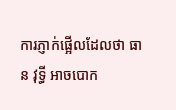ការភ្ញាក់ផ្អើលដែលថា ធាន វុទ្ធី អាចបោក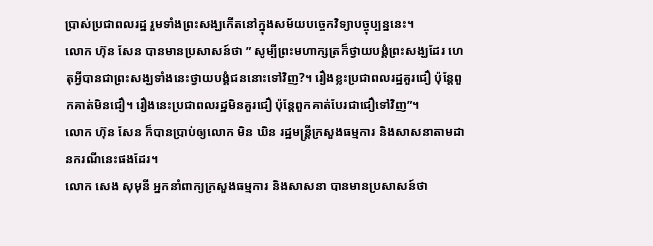ប្រាស់ប្រជាពលរដ្ឋ រួមទាំងព្រះសង្ឃកើតនៅក្នុងសម័យបច្ចេកវិទ្យាបច្ចុប្បន្ននេះ។
លោក ហ៊ុន សែន បានមានប្រសាសន៍ថា ” សូម្បីព្រះមហាក្សត្រក៏ថ្វាយបង្គំព្រះសង្ឃដែរ ហេតុអ្វីបានជាព្រះសង្ឃទាំងនេះថ្វាយបង្គំជននោះទៅវិញ?។ រឿងខ្លះប្រជាពលរដ្ឋគួរជឿ ប៉ុន្តែពួកគាត់មិនជឿ។ រឿងនេះប្រជាពលរដ្ឋមិនគួរជឿ ប៉ុន្តែពួកគាត់បែរជាជឿទៅវិញ”។
លោក ហ៊ុន សែន ក៏បានប្រាប់ឲ្យលោក មិន ឃិន រដ្ឋមន្ត្រីក្រសួងធម្មការ និងសាសនាតាមដានករណីនេះផងដែរ។
លោក សេង សុមុនី អ្នកនាំពាក្យក្រសួងធម្មការ និងសាសនា បានមានប្រសាសន៍ថា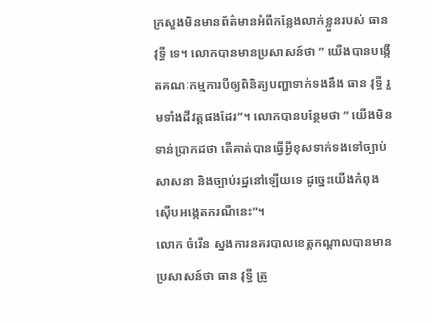ក្រសួងមិនមានព័ត៌មានអំពីកន្លែងលាក់ខ្លួនរបស់ ធាន វុទ្ធី ទេ។ លោកបានមានប្រសាសន៍ថា ” យើងបានបង្កើតគណៈកម្មការបីឲ្យពិនិត្យបញ្ហាទាក់ទងនឹង ធាន វុទ្ធី រួមទាំងដីវត្តផងដែរ”។ លោកបានបន្ថែមថា ” យើងមិនទាន់ប្រាកដថា តើគាត់បានធ្វើអ្វីខុសទាក់ទងទៅច្បាប់សាសនា និងច្បាប់រដ្ឋនៅឡើយទេ ដូច្នេះយើងកំពុងស៊ើបអង្កេតករណីនេះ”។
លោក ចំរើន ស្នងការនគរបាលខេត្តកណ្ដាលបានមានប្រសាសន៍ថា ធាន វុទ្ធី ត្រូ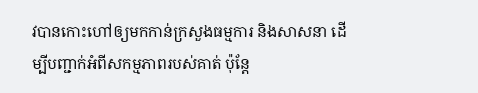វបានកោះហៅឲ្យមកកាន់ក្រសួងធម្មការ និងសាសនា ដើម្បីបញ្ជាក់អំពីសកម្មភាពរបស់គាត់ ប៉ុន្តែ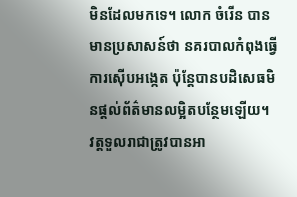មិនដែលមកទេ។ លោក ចំរើន បានមានប្រសាសន៍ថា នគរបាលកំពុងធ្វើការស៊ើបអង្កេត ប៉ុន្តែបានបដិសេធមិនផ្ដល់ព័ត៌មានលម្អិតបន្ថែមឡើយ។
វត្តទួលរាជាត្រូវបានអា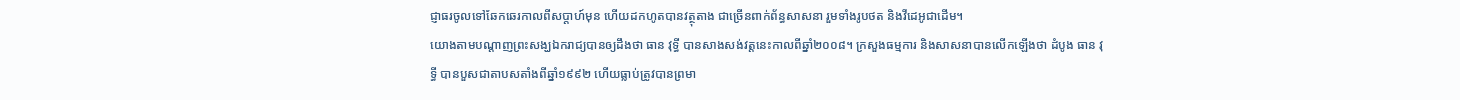ជ្ញាធរចូលទៅឆែកឆេរកាលពីសប្ដាហ៍មុន ហើយដកហូតបានវត្ថុតាង ជាច្រើនពាក់ព័ន្ធសាសនា រួមទាំងរូបថត និងវីដេអូជាដើម។
យោងតាមបណ្ដាញព្រះសង្ឃឯករាជ្យបានឲ្យដឹងថា ធាន វុទ្ធី បានសាងសង់វត្តនេះកាលពីឆ្នាំ២០០៨។ ក្រសួងធម្មការ និងសាសនាបានលើកឡើងថា ដំបូង ធាន វុទ្ធី បានបួសជាតាបសតាំងពីឆ្នាំ១៩៩២ ហើយធ្លាប់ត្រូវបានព្រមា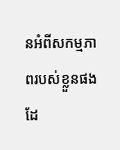នអំពីសកម្មភាពរបស់ខ្លួនផងដែ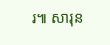រ៕ សារុន